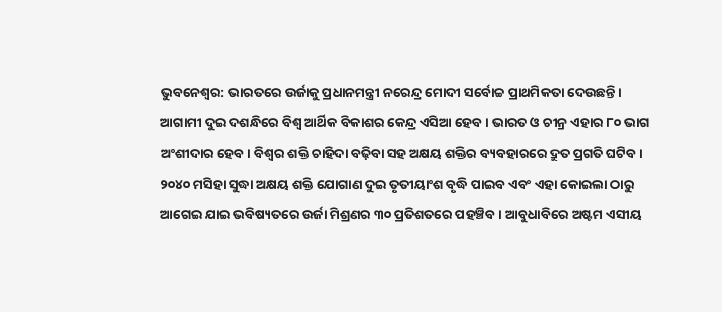ଭୁବନେଶ୍ବର: ଭାରତରେ ଉର୍ଜାକୁ ପ୍ରଧାନମନ୍ତ୍ରୀ ନରେନ୍ଦ୍ର ମୋଦୀ ସର୍ବୋଚ୍ଚ ପ୍ରାଥମିକତା ଦେଉଛନ୍ତି। ଆଗାମୀ ଦୁଇ ଦଶନ୍ଧିରେ ବିଶ୍ବ ଆର୍ଥିକ ବିକାଶର କେନ୍ଦ୍ର ଏସିଆ ହେବ। ଭାରତ ଓ ଚୀନ୍ର ଏହାର ୮୦ ଭାଗ ଅଂଶୀଦାର ହେବ। ବିଶ୍ବର ଶକ୍ତି ଚାହିଦା ବଢ଼ିବା ସହ ଅକ୍ଷୟ ଶକ୍ତିର ବ୍ୟବହାରରେ ଦ୍ରୁତ ପ୍ରଗତି ଘଟିବ। ୨୦୪୦ ମସିହା ସୁଦ୍ଧା ଅକ୍ଷୟ ଶକ୍ତି ଯୋଗାଣ ଦୁଇ ତୃତୀୟାଂଶ ବୃଦ୍ଧି ପାଇବ ଏବଂ ଏହା କୋଇଲା ଠାରୁ ଆଗେଇ ଯାଇ ଭବିଷ୍ୟତରେ ଉର୍ଜା ମିଶ୍ରଣର ୩୦ ପ୍ରତିଶତରେ ପହଞ୍ଚିବ। ଆବୁଧାବିରେ ଅଷ୍ଟମ ଏସୀୟ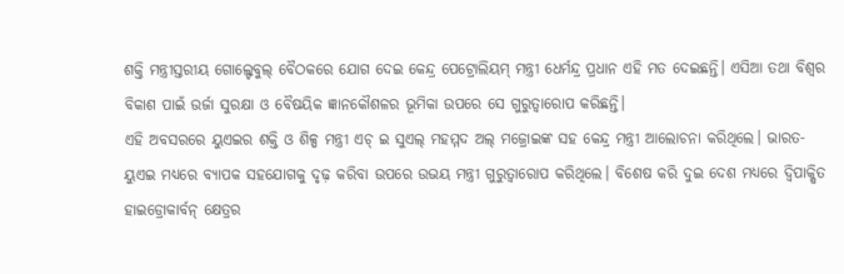ଶକ୍ତି ମନ୍ତ୍ରୀସ୍ତରୀୟ ଗୋଲ୍ଟେବୁଲ୍ ବୈଠକରେ ଯୋଗ ଦେଇ କେନ୍ଦ୍ର ପେଟ୍ରୋଲିୟମ୍ ମନ୍ତ୍ରୀ ଧେର୍ମନ୍ଦ୍ର ପ୍ରଧାନ ଏହି ମତ ଦେଇଛନ୍ତି। ଏସିଆ ତଥା ବିଶ୍ବର ବିକାଶ ପାଇଁ ଉର୍ଜା ସୁରକ୍ଷା ଓ ବୈଷୟିକ ଜ୍ଞାନକୌଶଳର ଭୂମିକା ଉପରେ ସେ ଗୁରୁତ୍ବାରୋପ କରିଛନ୍ତି।
ଏହି ଅବସରରେ ୟୁଏଇର ଶକ୍ତି ଓ ଶିଳ୍ପ ମନ୍ତ୍ରୀ ଏଚ୍ ଇ ସୁଏଲ୍ ମହମ୍ମଦ ଅଲ୍ ମଜ୍ରୋଇଙ୍କ ସହ କେନ୍ଦ୍ର ମନ୍ତ୍ରୀ ଆଲୋଚନା କରିଥିଲେ। ଭାରତ-ୟୁଏଇ ମଧ୍ୟରେ ବ୍ୟାପକ ସହଯୋଗକୁ ଦୃଢ଼ କରିବା ଉପରେ ଉଭୟ ମନ୍ତ୍ରୀ ଗୁରୁତ୍ବାରୋପ କରିଥିଲେ। ବିଶେଷ କରି ଦୁଇ ଦେଶ ମଧ୍ୟରେ ଦ୍ବିପାକ୍ଷିତ ହାଇଡ୍ରୋକାର୍ବନ୍ କ୍ଷେତ୍ରର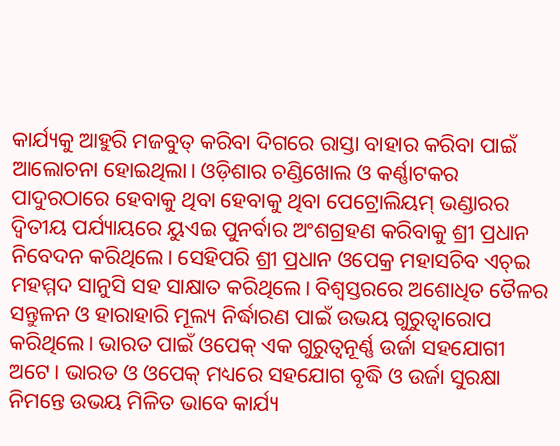କାର୍ଯ୍ୟକୁ ଆହୁରି ମଜବୁତ୍ କରିବା ଦିଗରେ ରାସ୍ତା ବାହାର କରିବା ପାଇଁ ଆଲୋଚନା ହୋଇଥିଲା। ଓଡ଼ିଶାର ଚଣ୍ଡିଖୋଲ ଓ କର୍ଣ୍ଣାଟକର ପାଦୁରଠାରେ ହେବାକୁ ଥିବା ହେବାକୁ ଥିବା ପେଟ୍ରୋଲିୟମ୍ ଭଣ୍ଡାରର ଦ୍ବିତୀୟ ପର୍ଯ୍ୟାୟରେ ୟୁଏଇ ପୁନର୍ବାର ଅଂଶଗ୍ରହଣ କରିବାକୁ ଶ୍ରୀ ପ୍ରଧାନ ନିବେଦନ କରିଥିଲେ। ସେହିପରି ଶ୍ରୀ ପ୍ରଧାନ ଓପେକ୍ର ମହାସଚିବ ଏଚ୍ଇ ମହମ୍ମଦ ସାନୁସି ସହ ସାକ୍ଷାତ କରିଥିଲେ। ବିଶ୍ବସ୍ତରରେ ଅଶୋଧିତ ତୈଳର ସନ୍ତୁଳନ ଓ ହାରାହାରି ମୂଲ୍ୟ ନିର୍ଦ୍ଧାରଣ ପାଇଁ ଉଭୟ ଗୁରୁତ୍ବାରୋପ କରିଥିଲେ। ଭାରତ ପାଇଁ ଓପେକ୍ ଏକ ଗୁରୁତ୍ବନୂର୍ଣ୍ଣ ଉର୍ଜା ସହଯୋଗୀ ଅଟେ। ଭାରତ ଓ ଓପେକ୍ ମଧ୍ୟରେ ସହଯୋଗ ବୃଦ୍ଧି ଓ ଉର୍ଜା ସୁରକ୍ଷା ନିମନ୍ତେ ଉଭୟ ମିଳିତ ଭାବେ କାର୍ଯ୍ୟ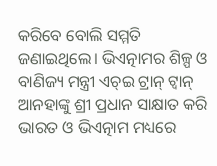କରିବେ ବୋଲି ସମ୍ମତି ଜଣାଇଥିଲେ। ଭିଏତ୍ନାମର ଶିଳ୍ପ ଓ ବାଣିଜ୍ୟ ମନ୍ତ୍ରୀ ଏଚ୍ଇ ଟ୍ରାନ୍ ଟ୍ବାନ୍ ଆନହାଙ୍କୁ ଶ୍ରୀ ପ୍ରଧାନ ସାକ୍ଷାତ କରି ଭାରତ ଓ ଭିଏତ୍ନାମ ମଧ୍ୟରେ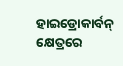ହାଇଡ୍ରୋକାର୍ବନ୍ କ୍ଷେତ୍ରରେ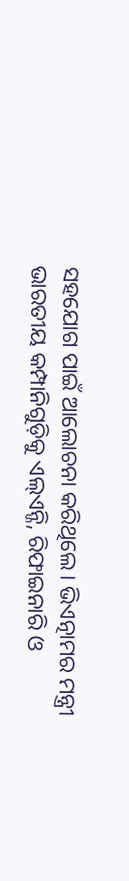ସହଯୋଗ ପାଇଁ ଆଲୋଚନା କରିଥିଲେ। ଭିଏତ୍ନାମର ମନ୍ତ୍ରୀ ଭାରତୀୟ କମ୍ପାନିଗୁଡ଼ିକୁ ଏଲ୍ଏନ୍ଜି, ରିଫାଇନାରି ଓ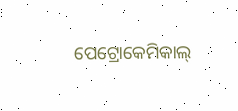ପେଟ୍ରୋକେମିକାଲ୍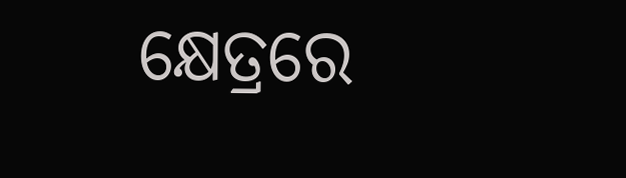କ୍ଷେତ୍ରରେ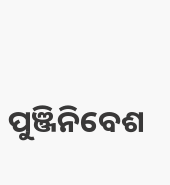ପୁଞ୍ଜିନିବେଶ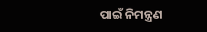ପାଇଁ ନିମନ୍ତ୍ରଣ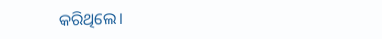କରିଥିଲେ।